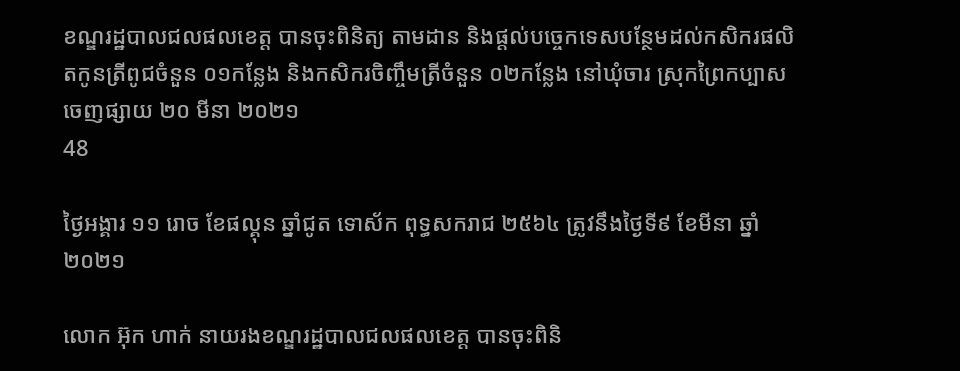ខណ្ឌរដ្ឋបាលជលផលខេត្ត បានចុះពិនិត្យ តាមដាន និងផ្តល់បច្ចេកទេសបន្ថែមដល់កសិករផលិតកូនត្រីពូជចំនួន ០១កន្លែង និងកសិករចិញ្ចឹមត្រីចំនួន ០២កន្លែង នៅឃុំចារ ស្រុកព្រៃកប្បាស
ចេញផ្សាយ ២០ មីនា ២០២១
48

ថ្ងៃអង្គារ ១១ រោច ខែផល្គុន ឆ្នាំជូត ទោស័ក ពុទ្ធសករាជ ២៥៦៤ ត្រូវនឹងថ្ងៃទី៩ ខែមីនា ឆ្នាំ២០២១

លោក អ៊ុក ហាក់ នាយរងខណ្ឌរដ្ឋបាលជលផលខេត្ត បានចុះពិនិ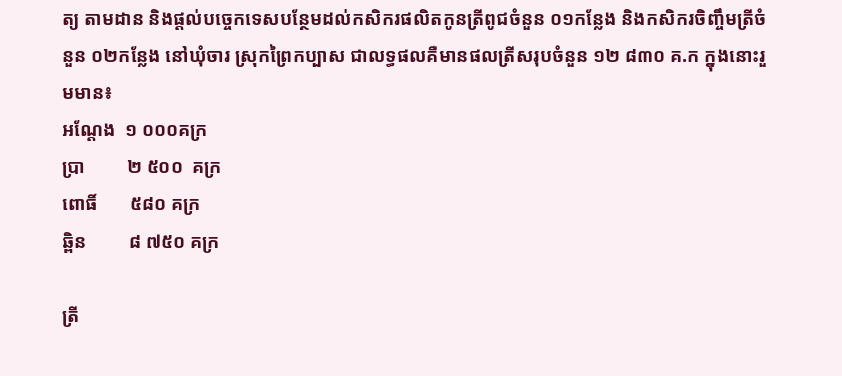ត្យ តាមដាន និងផ្តល់បច្ចេកទេសបន្ថែមដល់កសិករផលិតកូនត្រីពូជចំនួន ០១កន្លែង និងកសិករចិញ្ចឹមត្រីចំនួន ០២កន្លែង នៅឃុំចារ ស្រុកព្រៃកប្បាស ជាលទ្ធផលគឺមានផលត្រីសរុបចំនួន ១២ ៨៣០ គ.ក ក្នុងនោះរួមមាន៖
អណ្តែង  ១ ០០០គក្រ
ប្រា         ២ ៥០០  គក្រ
ពោធិ៍       ៥៨០ គក្រ
ឆ្ពិន         ៨ ៧៥០ គក្រ

ត្រី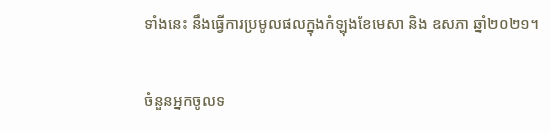ទាំងនេះ នឹងធ្វើការប្រមូលផលក្នុងកំឡុងខែមេសា និង ឧសភា ឆ្នាំ២០២១។

ចំនួនអ្នកចូលទ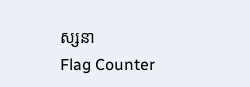ស្សនា
Flag Counter